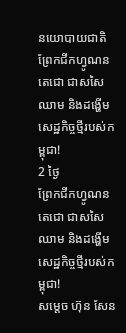នយោបាយជាតិ
ព្រែកជីកហ្វូណនតេជោ ជាសសៃឈាម និងដង្ហើមសេដ្ឋកិច្ចថ្មីរបស់កម្ពុជា!
2 ថ្ងៃ
ព្រែកជីកហ្វូណនតេជោ ជាសសៃឈាម និងដង្ហើមសេដ្ឋកិច្ចថ្មីរបស់កម្ពុជា!
សម្ដេច ហ៊ុន សែន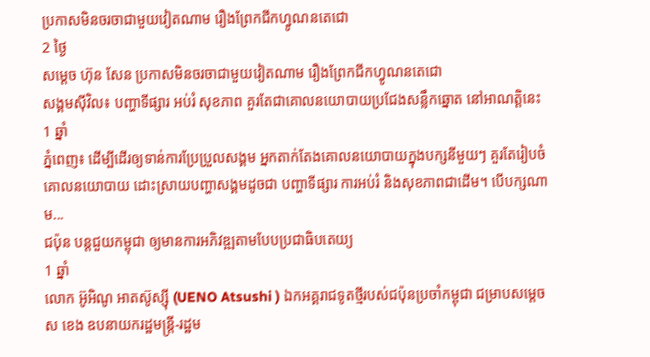ប្រកាសមិនចរចាជាមួយវៀតណាម រឿងព្រែកជីកហ្វូណនតេជោ
2 ថ្ងៃ
សម្ដេច ហ៊ុន សែន ប្រកាសមិនចរចាជាមួយវៀតណាម រឿងព្រែកជីកហ្វូណនតេជោ
សង្គមស៊ីវិល៖ បញ្ហាទីផ្សារ អប់រំ សុខភាព គួរតែជាគោលនយោបាយប្រជែងសន្លឹកឆ្នោត នៅអាណត្តិនេះ
1 ឆ្នាំ
ភ្នំពេញ៖ ដើម្បីដើរឲ្យទាន់ការប្រែប្រួលសង្គម អ្នកតាក់តែងគោលនយោបាយក្នុងបក្សនីមួយៗ គួរតែរៀបចំគោលនយោបាយ ដោះស្រាយបញ្ហាសង្គមដូចជា បញ្ហាទីផ្សារ ការអប់រំ និងសុខភាពជាដើម។ បើបក្សណាម...
ជប៉ុន បន្តជួយកម្ពុជា ឲ្យមានការអភិវឌ្ឍតាមបែបប្រជាធិបតេយ្យ
1 ឆ្នាំ
លោក អ៊ូអិណូ អាតស៊ូស្ស៊ី (UENO Atsushi ) ឯកអគ្គរាជទូតថ្មីរបស់ជប៉ុនប្រចាំកម្ពុជា ជម្រាបសម្តេច ស ខេង ឧបនាយករដ្ឋមន្រ្តី-រដ្ឋម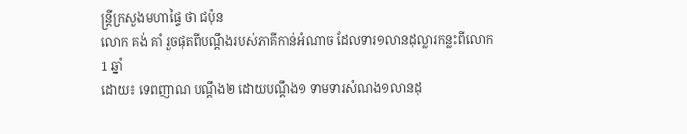ន្រ្តីក្រសួងមហាផ្ទៃ ថា ជប៉ុន
លោក គង់ គាំ រួចផុតពីបណ្តឹងរបស់ភាគីកាន់អំណាច ដែលទារ១លានដុល្លារកន្លះពីលោក
1 ឆ្នាំ
ដោយ៖ ទេពញាណ បណ្តឹង២ ដោយបណ្តឹង១ ទាមទារសំណង១លានដុ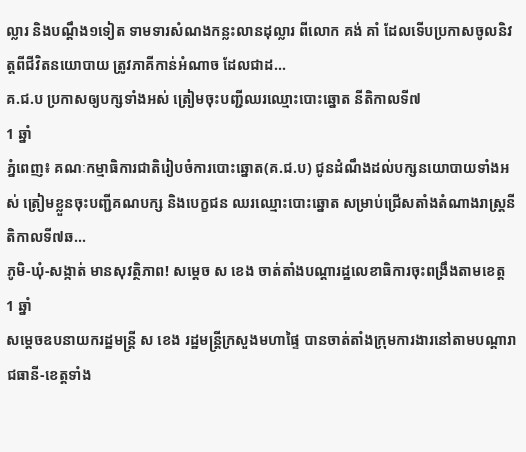ល្លារ និងបណ្តឹង១ទៀត ទាមទារសំណងកន្លះលានដុល្លារ ពីលោក គង់ គាំ ដែលទើបប្រកាសចូលនិវត្តពីជីវិតនយោបាយ ត្រូវភាគីកាន់អំណាច ដែលជាដ...
គ.ជ.ប ប្រកាសឲ្យបក្សទាំងអស់ ត្រៀមចុះបញ្ជីឈរឈ្មោះបោះឆ្នោត នីតិកាលទី៧
1 ឆ្នាំ
ភ្នំពេញ៖ គណៈកម្មាធិការជាតិរៀបចំការបោះឆ្នោត(គ.ជ.ប) ជូនដំណឹងដល់បក្សនយោបាយទាំងអស់ ត្រៀមខ្លួនចុះបញ្ជីគណបក្ស និងបេក្ខជន ឈរឈ្មោះបោះឆ្នោត សម្រាប់ជ្រើសតាំងតំណាងរាស្រ្តនីតិកាលទី៧ឆ...
ភូមិ-ឃុំ-សង្កាត់ មានសុវត្ថិភាព! សម្តេច ស ខេង ចាត់តាំងបណ្តារដ្ឋលេខាធិការចុះពង្រឹងតាមខេត្ត
1 ឆ្នាំ
សម្តេចឧបនាយករដ្ឋមន្ត្រី ស ខេង រដ្ឋមន្ត្រីក្រសួងមហាផ្ទៃ បានចាត់តាំងក្រុមការងារនៅតាមបណ្តារាជធានី-ខេត្តទាំង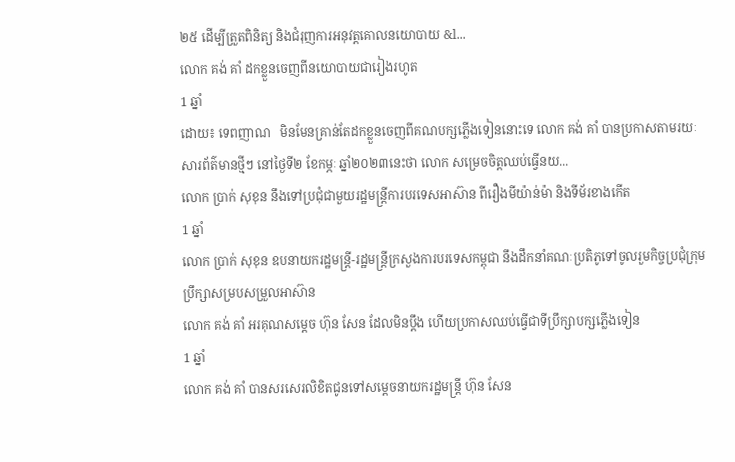២៥ ដើម្បីត្រួតពិនិត្យ និងជំរុញការអនុវត្តគោលនយោបាយ &l...
លោក គង់ គាំ ដកខ្លួនចេញពីនយោបាយជារៀងរហូត
1 ឆ្នាំ
ដោយ៖ ទេពញាណ   មិនមែនគ្រាន់តែដកខ្លួនចេញពីគណបក្សភ្លើងទៀននោះទេ លោក គង់ គាំ បានប្រកាសតាមរយៈសារព័ត៌មានថ្មីៗ នៅថ្ងៃទី២ ខែកម្ភៈ ឆ្នាំ២០២៣នេះថា លោក សម្រេចចិត្តឈប់ធ្វើនយ...
លោក ប្រាក់ សុខុន នឹងទៅប្រជុំជាមួយរដ្ឋមន្រ្តីការបរទេសអាស៊ាន ពីរឿងមីយ៉ាន់ម៉ា និងទីម័រខាងកើត
1 ឆ្នាំ
លោក ប្រាក់ សុខុន ឧបនាយករដ្ឋមន្រ្តី-រដ្ឋមន្រ្តីក្រសួងការបរទេសកម្ពុជា នឹងដឹកនាំគណៈប្រតិភូទៅចូលរួមកិច្ចប្រជុំក្រុមប្រឹក្សាសម្របសម្រួលអាស៊ាន
លោក គង់ គាំ អរគុណសម្តេច ហ៊ុន សែន ដែលមិនប្តឹង ហើយប្រកាសឈប់ធ្វើជាទីប្រឹក្សាបក្សភ្លើងទៀន
1 ឆ្នាំ
លោក គង់ គាំ បានសរសេរលិខិតជូនទៅសម្តេចនាយករដ្ឋមន្រ្តី ហ៊ុន សែន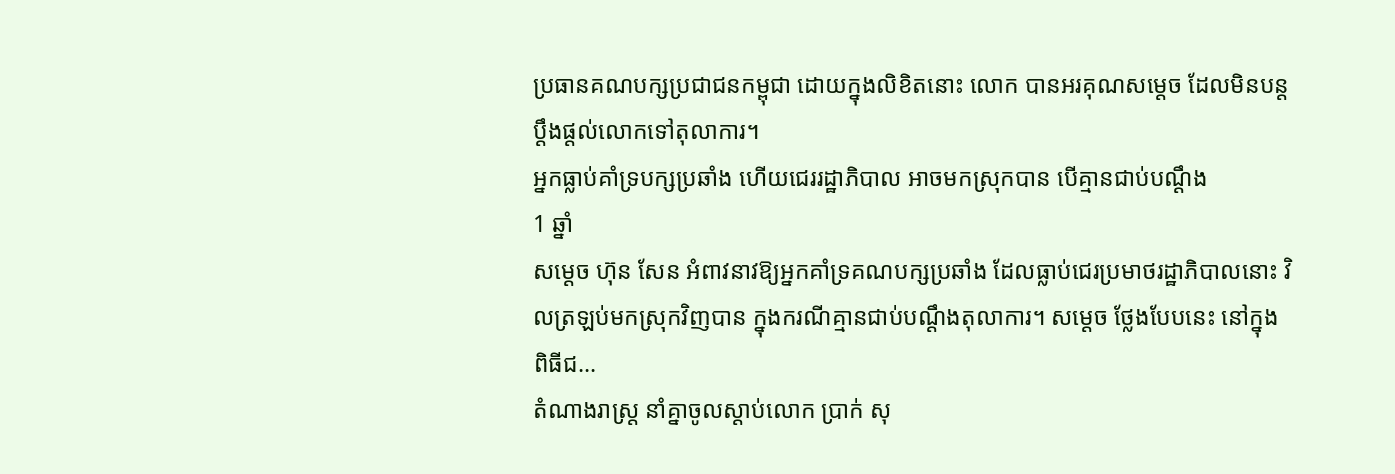ប្រធានគណបក្សប្រជាជនកម្ពុជា ដោយក្នុងលិខិតនោះ លោក បានអរគុណសម្តេច ដែលមិនបន្តប្តឹងផ្តល់លោកទៅតុលាការ។
អ្នកធ្លាប់គាំទ្របក្សប្រឆាំង ហើយជេររដ្ឋាភិបាល អាចមកស្រុកបាន បើគ្មានជាប់បណ្ដឹង
1 ឆ្នាំ
សម្ដេច ហ៊ុន សែន អំពាវនាវឱ្យអ្នកគាំទ្រគណបក្សប្រឆាំង ដែលធ្លាប់ជេរប្រមាថរដ្ឋាភិបាលនោះ វិលត្រឡប់មកស្រុកវិញបាន ក្នុងករណីគ្មានជាប់បណ្ដឹងតុលាការ។ សម្ដេច ថ្លែងបែបនេះ នៅក្នុងពិធីជ...
តំណាងរាស្រ្ត នាំគ្នាចូលស្តាប់លោក ប្រាក់ សុ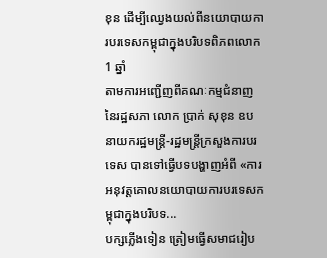ខុន ដើម្បីឈ្វេងយល់ពីនយោបាយការបរទេសកម្ពុជាក្នុងបរិបទពិភពលោក
1 ឆ្នាំ
តាមការអញ្ជើញពីគណៈកម្មជំនាញនៃរដ្ឋសភា លោក ប្រាក់ សុខុន ឧបនាយករដ្ឋមន្រ្តី-រដ្ឋមន្រ្តីក្រសួងការបរទេស បានទៅធ្វើបទបង្ហាញអំពី «ការអនុវត្តគោលនយោបាយការបរទេសកម្ពុជាក្នុងបរិបទ...
បក្សភ្លើងទៀន ត្រៀមធ្វើសមាជរៀប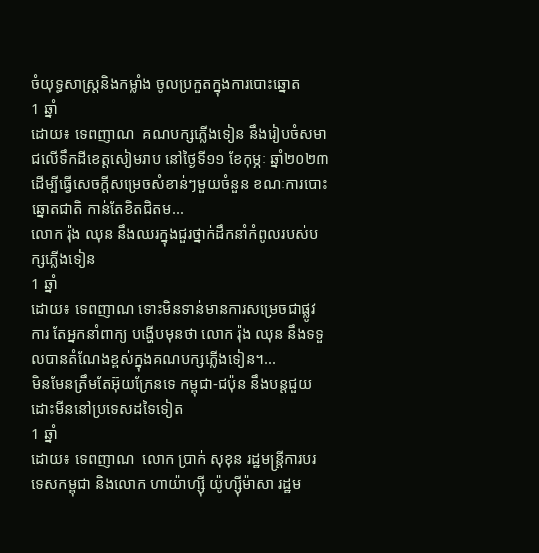ចំយុទ្ធសាស្រ្តនិងកម្លាំង ចូលប្រកួតក្នុងការបោះឆ្នោត
1 ឆ្នាំ
ដោយ៖ ទេពញាណ  គណបក្សភ្លើងទៀន នឹងរៀបចំសមាជលើទឹកដីខេត្តសៀមរាប នៅថ្ងៃទី១១ ខែកុម្ភៈ ឆ្នាំ២០២៣ ដើម្បីធ្វើសេចក្តីសម្រេចសំខាន់ៗមួយចំនួន ខណៈការបោះឆ្នោតជាតិ កាន់តែខិតជិតម...
លោក រ៉ុង ឈុន នឹងឈរក្នុងជួរថ្នាក់ដឹកនាំកំពូលរបស់បក្សភ្លើងទៀន
1 ឆ្នាំ
ដោយ៖ ទេពញាណ ទោះមិនទាន់មានការសម្រេចជាផ្លូវការ តែអ្នកនាំពាក្យ បង្ហើបមុនថា លោក រ៉ុង ឈុន នឹងទទួលបានតំណែងខ្ពស់ក្នុងគណបក្សភ្លើងទៀន។...
មិនមែនត្រឹមតែអ៊ុយក្រែនទេ កម្ពុជា-ជប៉ុន នឹងបន្តជួយដោះមីននៅប្រទេសដទៃទៀត
1 ឆ្នាំ
ដោយ៖ ទេពញាណ  លោក ប្រាក់ សុខុន រដ្ឋមន្រ្តីការបរទេសកម្ពុជា និងលោក ហាយ៉ាហ្ស៊ី យ៉ូហ្ស៊ីម៉ាសា រដ្ឋម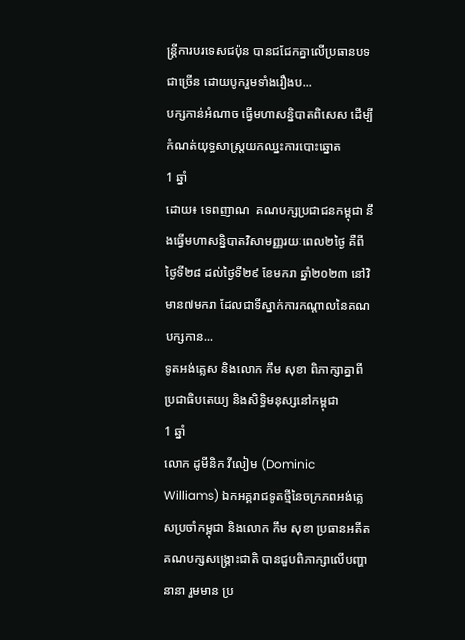ន្រ្តីការបរទេសជប៉ុន បានជជែកគ្នាលើប្រធានបទជាច្រើន ដោយបូករួមទាំងរឿងប...
បក្សកាន់អំណាច ធ្វើមហាសន្និបាតពិសេស ដើម្បីកំណត់យុទ្ធសាស្រ្តយកឈ្នះការបោះឆ្នោត
1 ឆ្នាំ
ដោយ៖ ទេពញាណ  គណបក្សប្រជាជនកម្ពុជា នឹងធ្វើមហាសន្និបាតវិសាមញ្ញរយៈពេល២ថ្ងៃ គឺពីថ្ងៃទី២៨ ដល់ថ្ងៃទី២៩ ខែមករា ឆ្នាំ២០២៣ នៅវិមាន៧មករា ដែលជាទីស្នាក់ការកណ្តាលនៃគណបក្សកាន...
ទូតអង់គ្លេស និងលោក កឹម សុខា ពិភាក្សាគ្នាពីប្រជាធិបតេយ្យ និងសិទ្ធិមនុស្សនៅកម្ពុជា
1 ឆ្នាំ
លោក ដូមីនិក វីលៀម (Dominic Williams) ឯកអគ្គរាជទូតថ្មីនៃចក្រភពអង់គ្លេសប្រចាំកម្ពុជា និងលោក កឹម សុខា ប្រធានអតីតគណបក្សសង្គ្រោះជាតិ បានជួបពិភាក្សាលើបញ្ហានានា រួមមាន ប្រ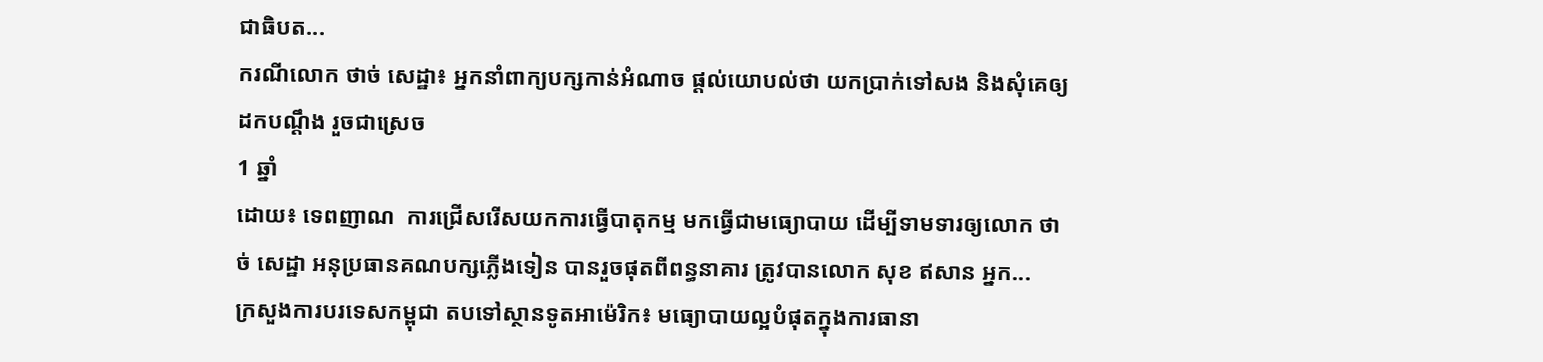ជាធិបត...
ករណីលោក ថាច់ សេដ្ឋា៖ អ្នកនាំពាក្យបក្សកាន់អំណាច ផ្តល់យោបល់ថា យកប្រាក់ទៅសង និងសុំគេឲ្យដកបណ្តឹង រួចជាស្រេច
1 ឆ្នាំ
ដោយ៖ ទេពញាណ  ការជ្រើសរើសយកការធ្វើបាតុកម្ម មកធ្វើជាមធ្យោបាយ ដើម្បីទាមទារឲ្យលោក ថាច់ សេដ្ឋា អនុប្រធានគណបក្សភ្លើងទៀន បានរួចផុតពីពន្ធនាគារ ត្រូវបានលោក សុខ ឥសាន អ្នក...
ក្រសួងការបរទេសកម្ពុជា តបទៅស្ថានទូតអាម៉េរិក៖ មធ្យោបាយល្អបំផុតក្នុងការធានា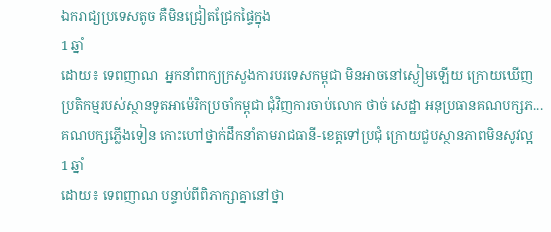ឯករាជ្យប្រទេសតូច គឺមិនជ្រៀតជ្រែកផ្ទៃក្នុង
1 ឆ្នាំ
ដោយ៖ ទេពញាណ  អ្នកនាំពាក្យក្រសួងការបរទេសកម្ពុជា មិនអាចនៅស្ងៀមឡើយ ក្រោយឃើញប្រតិកម្មរបស់ស្ថានទូតអាម៉េរិកប្រចាំកម្ពុជា ជុំវិញការចាប់លោក ថាច់ សេដ្ឋា អនុប្រធានគណបក្សភ...
គណបក្សភ្លើងទៀន កោះហៅថ្នាក់ដឹកនាំតាមរាជធានី-ខេត្តទៅប្រជុំ ក្រោយជួបស្ថានភាពមិនសូវល្អ
1 ឆ្នាំ
ដោយ៖ ទេពញាណ បន្ទាប់ពីពិភាក្សាគ្នានៅថ្នា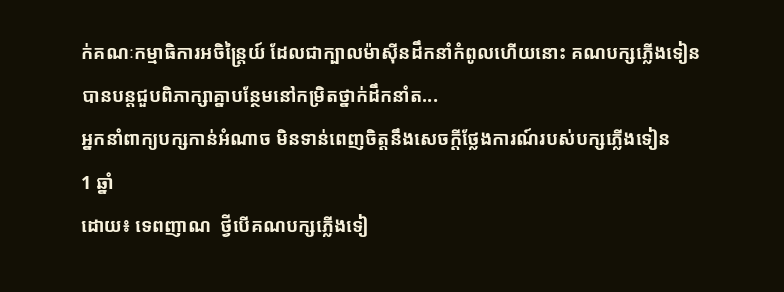ក់គណៈកម្មាធិការអចិន្រ្តៃយ៍ ដែលជាក្បាលម៉ាស៊ីនដឹកនាំកំពូលហើយនោះ គណបក្សភ្លើងទៀន បានបន្តជួបពិភាក្សាគ្នាបន្ថែមនៅកម្រិតថ្នាក់ដឹកនាំត...
អ្នកនាំពាក្យបក្សកាន់អំណាច មិនទាន់ពេញចិត្តនឹងសេចក្តីថ្លែងការណ៍របស់បក្សភ្លើងទៀន
1 ឆ្នាំ
ដោយ៖ ទេពញាណ  ថ្វីបើគណបក្សភ្លើងទៀ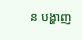ន បង្ហាញ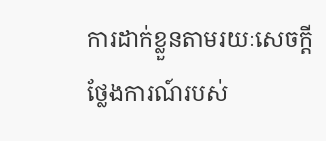ការដាក់ខ្លួនតាមរយៈសេចក្តីថ្លែងការណ៍របស់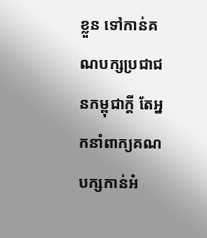ខ្លួន ទៅកាន់គណបក្សប្រជាជនកម្ពុជាក្តី តែអ្នកនាំពាក្យគណបក្សកាន់អំ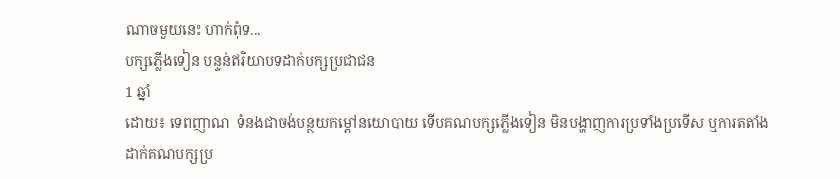ណាចមួយនេះ ហាក់ពុំទ...
បក្សភ្លើងទៀន បន្ទន់ឥរិយាបទដាក់បក្សប្រជាជន
1 ឆ្នាំ
ដោយ៖ ទេពញាណ  ទំនងជាចង់បន្ថយកម្តៅនយោបាយ ទើបគណបក្សភ្លើងទៀន មិនបង្ហាញការប្រទាំងប្រទើស ឬការតតាំងដាក់គណបក្សប្រ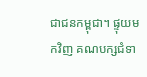ជាជនកម្ពុជា។ ផ្ទុយមកវិញ គណបក្សជំទា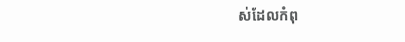ស់ដែលកំពុ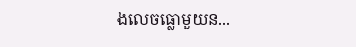ងលេចធ្លោមួយន...